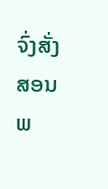ຈົ່ງສັ່ງສອນພ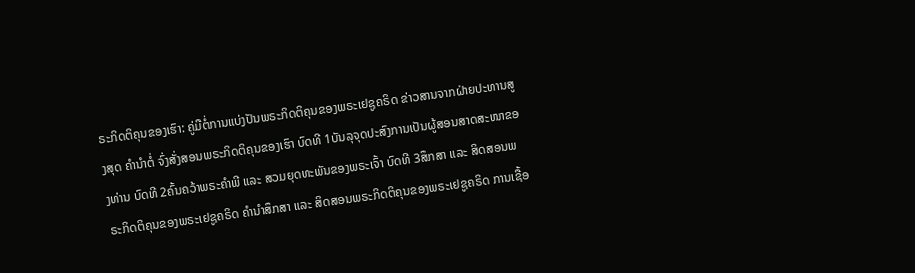ຣະກິດຕິຄຸນຂອງເຮົາ: ຄູ່ມືຕໍ່ການແບ່ງປັນພຣະກິດຕິຄຸນຂອງພຣະເຢຊູຄຣິດ ຂ່າວສານຈາກຝ່າຍປະທານສູງສຸດ ຄຳນຳຕໍ່ ຈົ່ງສັ່ງສອນພຣະກິດຕິຄຸນຂອງເຮົາ ບົດທີ 1ບັນລຸຈຸດປະສົງການເປັນຜູ້ສອນສາດສະໜາຂອງທ່ານ ບົດທີ 2ຄົ້ນຄວ້າພຣະຄຳພີ ແລະ ສວມຍຸດທະພັນຂອງພຣະເຈົ້າ ບົດທີ 3ສຶກສາ ແລະ ສິດສອນພຣະກິດຕິຄຸນຂອງພຣະເຢຊູຄຣິດ ຄຳນຳສຶກສາ ແລະ ສິດສອນພຣະກິດຕິຄຸນຂອງພຣະເຢຊູຄຣິດ ການເຊື້ອ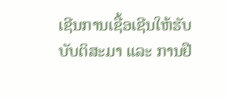ເຊີນການເຊື້ອເຊີນໃຫ້ຮັບບັບຕິສະມາ ແລະ ການຢື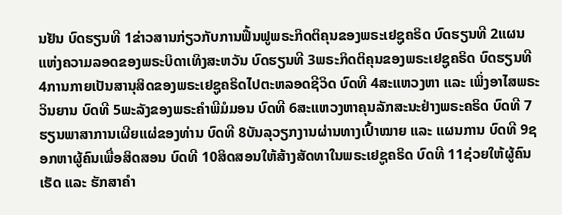ນຢັນ ບົດຮຽນທີ 1ຂ່າວສານກ່ຽວກັບການຟື້ນຟູພຣະກິດຕິຄຸນຂອງພຣະເຢຊູຄຣິດ ບົດຮຽນທີ 2ແຜນແຫ່ງຄວາມລອດຂອງພຣະບິດາເທິງສະຫວັນ ບົດຮຽນທີ 3ພຣະກິດຕິຄຸນຂອງພຣະເຢຊູຄຣິດ ບົດຮຽນທີ 4ການກາຍເປັນສານຸສິດຂອງພຣະເຢຊູຄຣິດໄປຕະຫລອດຊີວິດ ບົດທີ 4ສະແຫວງຫາ ແລະ ເພິ່ງອາໄສພຣະວິນຍານ ບົດທີ 5ພະລັງຂອງພຣະຄຳພີມໍມອນ ບົດທີ 6ສະແຫວງຫາຄຸນລັກສະນະຢ່າງພຣະຄຣິດ ບົດທີ 7ຮຽນພາສາການເຜີຍແຜ່ຂອງທ່ານ ບົດທີ 8ບັນລຸວຽກງານຜ່ານທາງເປົ້າໝາຍ ແລະ ແຜນການ ບົດທີ 9ຊອກຫາຜູ້ຄົນເພື່ອສິດສອນ ບົດທີ 10ສິດສອນໃຫ້ສ້າງສັດທາໃນພຣະເຢຊູຄຣິດ ບົດທີ 11ຊ່ວຍໃຫ້ຜູ້ຄົນເຮັດ ແລະ ຮັກສາຄຳ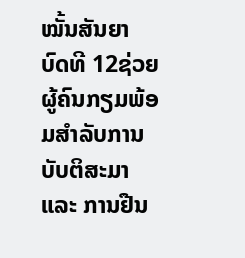ໝັ້ນສັນຍາ ບົດທີ 12ຊ່ວຍຜູ້ຄົນກຽມພ້ອມສຳລັບການບັບຕິສະມາ ແລະ ການຢືນ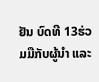ຢັນ ບົດທີ 13ຮ່ວມມືກັບຜູ້ນຳ ແລະ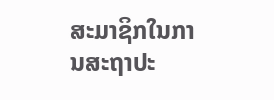ສະມາຊິກໃນການສະຖາປະ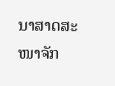ນາສາດສະໜາຈັກ